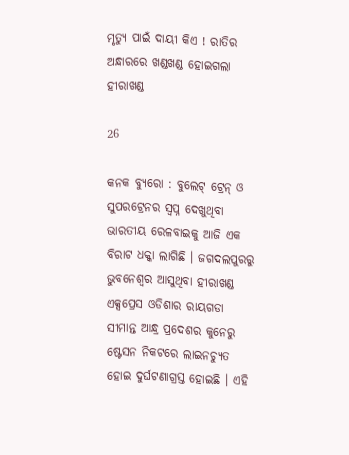ମୃତ୍ୟୁ ପାଇଁ ଦାୟୀ କିଏ ! ରାତିର ଅନ୍ଧାରରେ ଖଣ୍ଡଖଣ୍ଡ ହୋଇଗଲା ହୀରାଖଣ୍ଡ

26

କନକ ବ୍ୟୁରୋ : ବୁଲେଟ୍ ଟ୍ରେନ୍ ଓ ସୁପରଟ୍ରେନର ସ୍ୱପ୍ନ ଦେଖୁଥିବା ଭାରତୀୟ ରେଳବାଇକୁ ଆଜି ଏକ ବିରାଟ ଧକ୍କା ଲାଗିଛି । ଜଗଦଲପୁରରୁ ଭୁବନେଶ୍ୱର ଆସୁଥିବା ହୀରାଖଣ୍ଡ ଏକ୍ସପ୍ରେସ ଓଡିଶାର ରାୟଗଡା ସୀମାନ୍ତ ଆନ୍ଧ୍ର ପ୍ରଦେଶର କୁନେରୁ ଷ୍ଟେସନ ନିକଟରେ ଲାଇନଚ୍ୟୁତ ହୋଇ ଦୁର୍ଘଟଣାଗ୍ରସ୍ତ ହୋଇଛି । ଏହି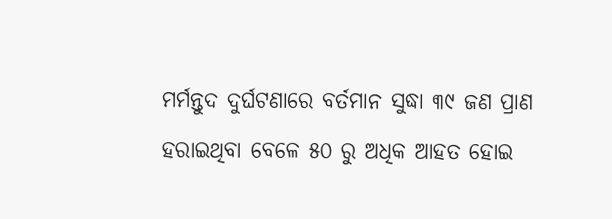ମର୍ମନ୍ତୁଦ ଦୁର୍ଘଟଣାରେ ବର୍ତମାନ ସୁଦ୍ଧା ୩୯ ଜଣ ପ୍ରାଣ ହରାଇଥିବା ବେଳେ ୫୦ ରୁ ଅଧିକ ଆହତ ହୋଇ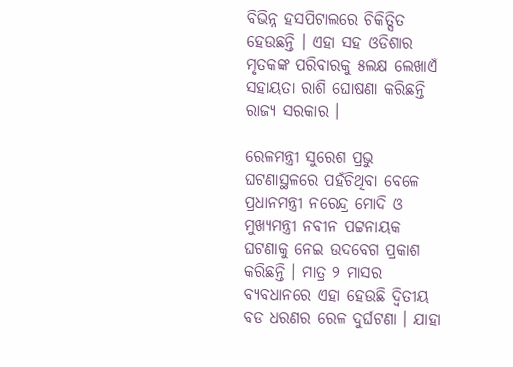ବିଭିନ୍ନ ହସପିଟାଲରେ ଚିକିତ୍ସିତ ହେଉଛନ୍ତି । ଏହା ସହ ଓଡିଶାର ମୃତକଙ୍କ ପରିବାରକୁ ୫ଲକ୍ଷ ଲେଖାଏଁ ସହାୟତା ରାଶି ଘୋଷଣା କରିଛନ୍ତି ରାଜ୍ୟ ସରକାର ।

ରେଳମନ୍ତ୍ରୀ ସୁରେଶ ପ୍ରଭୁ ଘଟଣାସ୍ଥଳରେ ପହଁଚିଥିବା ବେଳେ ପ୍ରଧାନମନ୍ତ୍ରୀ ନରେନ୍ଦ୍ର ମୋଦି ଓ ମୁଖ୍ୟମନ୍ତ୍ରୀ ନବୀନ ପଟ୍ଟନାୟକ ଘଟଣାକୁ ନେଇ ଉଦବେଗ ପ୍ରକାଶ କରିଛନ୍ତି । ମାତ୍ର ୨ ମାସର ବ୍ୟବଧାନରେ ଏହା ହେଉଛି ଦ୍ୱିତୀୟ ବଡ ଧରଣର ରେଳ ଦୁର୍ଘଟଣା । ଯାହା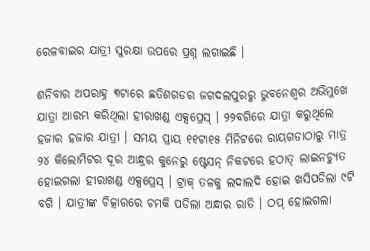ରେଳବାଇର ଯାତ୍ରୀ ସୁରକ୍ଷା ଉପରେ ପ୍ରଶ୍ନ ଲଗାଇଛି ।

ଶନିବାର ଅପରାହ୍ନ ୩ଟାରେ ଛତିଶଗଡର ଜଗଦଲପୁରରୁ ଭୁବନେଶ୍ୱର ଅଭିମୁଖେ ଯାତ୍ରା ଆରମ୍ଭ କରିଥିଲା ହୀରାଖଣ୍ଡ ଏକ୍ସପ୍ରେସ୍ । ୨୨ବଗିରେ ଯାତ୍ରା କରୁଥିଲେ ହଜାର ହଜାର ଯାତ୍ରୀ । ସମୟ ପ୍ରାୟ ୧୧ଟା୧୫ ମିନିଟରେ ରାୟଗଡାଠାରୁ ମାତ୍ର ୨୪ କିଲୋମିଟର ଦୂର ଆନ୍ଧ୍ରର କୁନେରୁ ଷ୍ଟେସନ୍ ନିକଟରେ ହଠାତ୍ ଲାଇନଚ୍ୟୁତ ହୋଇଗଲା ହୀରାଖଣ୍ଡ ଏକ୍ସପ୍ରେସ୍ । ଟ୍ରାକ୍ ତଳକୁ ଲଦାଲଦି ହୋଇ ଖସିପଡିଲା ୯ଟି ବଗି । ଯାତ୍ରୀଙ୍କ ଚିତ୍କାରରେ ଚମକି ପଡିଲା ଅନ୍ଧାର ରାତି । ଠପ୍ ହୋଇଗଲା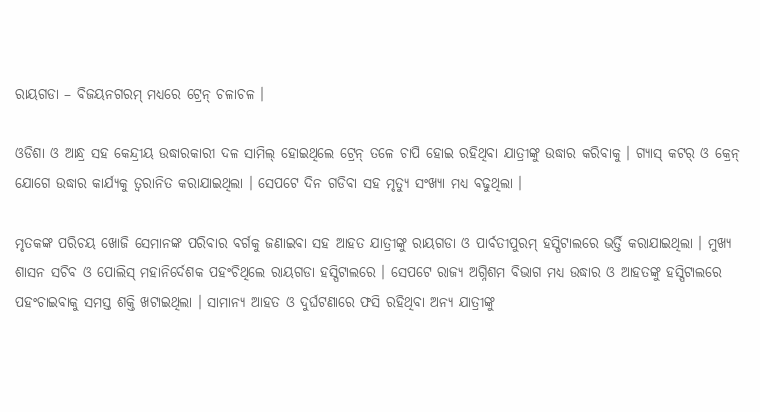ରାୟଗଡା – ବିଜୟନଗରମ୍ ମଧ୍ୟରେ ଟ୍ରେନ୍ ଚଳାଚଳ ।

ଓଡିଶା ଓ ଆନ୍ଧ୍ର ସହ କେନ୍ଦ୍ରୀୟ ଉଦ୍ଧାରକାରୀ ଦଳ ସାମିଲ୍ ହୋଇଥିଲେ ଟ୍ରେନ୍ ତଳେ ଚାପି ହୋଇ ରହିଥିବା ଯାତ୍ରୀଙ୍କୁ ଉଦ୍ଧାର କରିବାକୁ । ଗ୍ୟାସ୍ କଟର୍ ଓ କ୍ରେନ୍ ଯୋଗେ ଉଦ୍ଧାର କାର୍ଯ୍ୟକୁ ତ୍ୱରାନିତ କରାଯାଇଥିଲା । ସେପଟେ ଦିନ ଗଡିବା ସହ ମୃତ୍ୟୁ ସଂଖ୍ୟା ମଧ୍ୟ ବଢୁଥିଲା ।

ମୃତକଙ୍କ ପରିଚୟ ଖୋଜି ସେମାନଙ୍କ ପରିବାର ବର୍ଗକୁ ଜଣାଇବା ସହ ଆହତ ଯାତ୍ରୀଙ୍କୁ ରାୟଗଡା ଓ ପାର୍ବତୀପୁରମ୍ ହସ୍ପିଟାଲରେ ଭର୍ତ୍ତି କରାଯାଇଥିଲା । ମୁଖ୍ୟ ଶାସନ ସଚିବ ଓ ପୋଲିସ୍ ମହାନିର୍ଦେଶକ ପହଂଚିଥିଲେ ରାୟଗଡା ହସ୍ପିଟାଲରେ । ସେପଟେ ରାଜ୍ୟ ଅଗ୍ନିଶମ ବିଭାଗ ମଧ୍ୟ ଉଦ୍ଧାର ଓ ଆହତଙ୍କୁ ହସ୍ପିଟାଲରେ ପହଂଚାଇବାକୁ ସମସ୍ତ ଶକ୍ତି ଖଟାଇଥିଲା । ସାମାନ୍ୟ ଆହତ ଓ ଦୁର୍ଘଟଣାରେ ଫସି ରହିଥିବା ଅନ୍ୟ ଯାତ୍ରୀଙ୍କୁ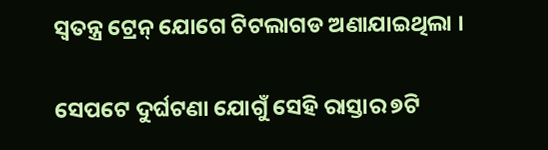ସ୍ୱତନ୍ତ୍ର ଟ୍ରେନ୍ ଯୋଗେ ଟିଟଲାଗଡ ଅଣାଯାଇଥିଲା ।

ସେପଟେ ଦୁର୍ଘଟଣା ଯୋଗୁଁ ସେହି ରାସ୍ତାର ୭ଟି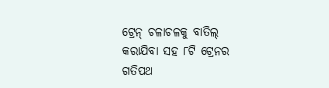ଟ୍ରେନ୍ ଚଳାଚଳକୁ ବାତିଲ୍ କରାଯିବା ସହ ୮ଟି ଟ୍ରେନର ଗତିପଥ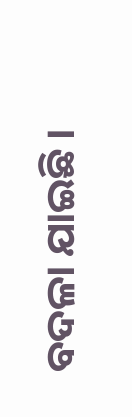ବଦଳା ଯାଇଛି ।